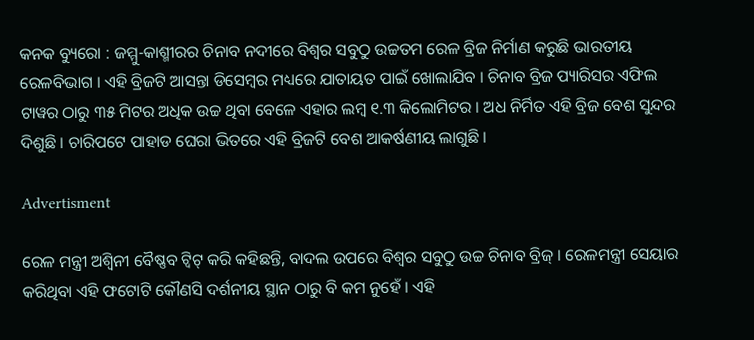କନକ ବ୍ୟୁରୋ : ଜମ୍ମୁ-କାଶ୍ମୀରର ଚିନାବ ନଦୀରେ ବିଶ୍ୱର ସବୁଠୁ ଉଚ୍ଚତମ ରେଳ ବ୍ରିଜ ନିର୍ମାଣ କରୁଛି ଭାରତୀୟ ରେଳବିଭାଗ । ଏହି ବ୍ରିଜଟି ଆସନ୍ତା ଡିସେମ୍ବର ମଧ୍ୟରେ ଯାତାୟତ ପାଇଁ ଖୋଲାଯିବ । ଚିନାବ ବ୍ରିଜ ପ୍ୟାରିସର ଏଫିଲ ଟାୱର ଠାରୁ ୩୫ ମିଟର ଅଧିକ ଉଚ୍ଚ ଥିବା ବେଳେ ଏହାର ଲମ୍ବ ୧.୩ କିଲୋମିଟର । ଅଧ ନିର୍ମିତ ଏହି ବ୍ରିଜ ବେଶ ସୁନ୍ଦର ଦିଶୁଛି । ଚାରିପଟେ ପାହାଡ ଘେରା ଭିତରେ ଏହି ବ୍ରିଜଟି ବେଶ ଆକର୍ଷଣୀୟ ଲାଗୁଛି ।

Advertisment

ରେଳ ମନ୍ତ୍ରୀ ଅଶ୍ୱିନୀ ବୈଷ୍ଣବ ଟ୍ୱିଟ୍ କରି କହିଛନ୍ତି, ବାଦଲ ଉପରେ ବିଶ୍ୱର ସବୁଠୁ ଉଚ୍ଚ ଚିନାବ ବ୍ରିଜ୍ । ରେଳମନ୍ତ୍ରୀ ସେୟାର କରିଥିବା ଏହି ଫଟୋଟି କୌଣସି ଦର୍ଶନୀୟ ସ୍ଥାନ ଠାରୁ ବି କମ ନୁହେଁ । ଏହି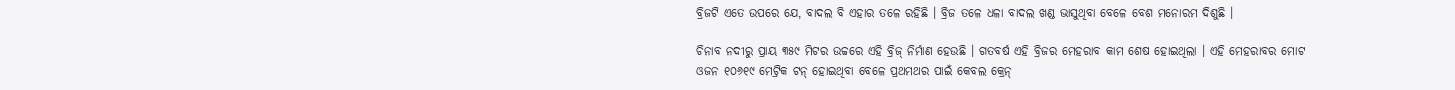ବ୍ରିଜଟି ଏତେ ଉପରେ ଯେ, ବାଦଲ ବି ଏହାର ତଳେ ରହିଛି । ବ୍ରିଜ ତଳେ ଧଳା ବାଦଲ ଖଣ୍ଡ ଭାସୁଥିବା ବେଳେ ବେଶ ମନୋରମ ଦିଶୁଛି ।

ଚିନାବ ନଦୀରୁ ପ୍ରାୟ ୩୫୯ ମିଟର ଉଚ୍ଚରେ ଏହି ବ୍ରିଜ୍ ନିର୍ମାଣ ହେଉଛି । ଗତବର୍ଷ ଏହି ବ୍ରିଜର ମେହରାବ କାମ ଶେଷ ହୋଇଥିଲା । ଏହି ମେହରାବର ମୋଟ ଓଜନ ୧୦୬୧୯ ମେଟ୍ରିକ ଟନ୍ ହୋଇଥିବା ବେଳେ ପ୍ରଥମଥର ପାଇଁ କେବଲ କ୍ରେନ୍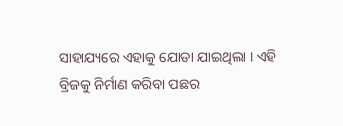ସାହାଯ୍ୟରେ ଏହାକୁ ଯୋଡା ଯାଇଥିଲା । ଏହି ବ୍ରିଜକୁ ନିର୍ମାଣ କରିବା ପଛର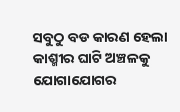ସବୁଠୁ ବଡ କାରଣ ହେଲା କାଶ୍ମୀର ଘାଟି ଅଞ୍ଚଳକୁ ଯୋଗାଯୋଗର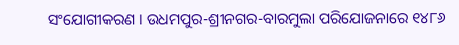ସଂଯୋଗୀକରଣ । ଉଧମପୁର-ଶ୍ରୀନଗର-ବାରମୁଲା ପରିଯୋଜନାରେ ୧୪୮୬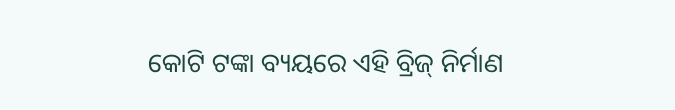କୋଟି ଟଙ୍କା ବ୍ୟୟରେ ଏହି ବ୍ରିଜ୍ ନିର୍ମାଣ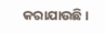କରାଯାଉଛି ।